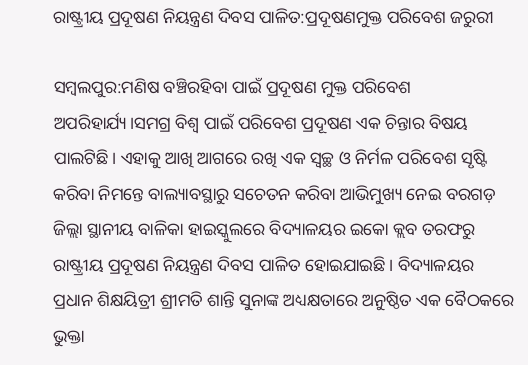ରାଷ୍ଟ୍ରୀୟ ପ୍ରଦୂଷଣ ନିୟନ୍ତ୍ରଣ ଦିବସ ପାଳିତ:ପ୍ରଦୂଷଣମୁକ୍ତ ପରିବେଶ ଜରୁରୀ

ସମ୍ବଲପୁର:ମଣିଷ ବଞ୍ଚିରହିବା ପାଇଁ ପ୍ରଦୂଷଣ ମୁକ୍ତ ପରିବେଶ ଅପରିହାର୍ଯ୍ୟ।ସମଗ୍ର ବିଶ୍ବ ପାଇଁ ପରିବେଶ ପ୍ରଦୂଷଣ ଏକ ଚିନ୍ତାର ବିଷୟ ପାଲଟିଛି। ଏହାକୁ ଆଖି ଆଗରେ ରଖି ଏକ ସ୍ବଚ୍ଛ ଓ ନିର୍ମଳ ପରିବେଶ ସୃଷ୍ଟି କରିବା ନିମନ୍ତେ ବାଲ୍ୟାବସ୍ଥାରୁ ସଚେତନ କରିବା ଆଭିମୁଖ୍ୟ ନେଇ ବରଗଡ଼ ଜିଲ୍ଲା ସ୍ଥାନୀୟ ବାଳିକା ହାଇସ୍କୁଲରେ ବିଦ୍ୟାଳୟର ଇକୋ କ୍ଲବ ତରଫରୁ ରାଷ୍ଟ୍ରୀୟ ପ୍ରଦୂଷଣ ନିୟନ୍ତ୍ରଣ ଦିବସ ପାଳିତ ହୋଇଯାଇଛି। ବିଦ୍ୟାଳୟର ପ୍ରଧାନ ଶିକ୍ଷୟିତ୍ରୀ ଶ୍ରୀମତି ଶାନ୍ତି ସୁନାଙ୍କ ଅଧ୍ୟକ୍ଷତାରେ ଅନୁଷ୍ଠିତ ଏକ ବୈଠକରେ ଭୁକ୍ତା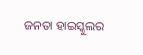ଜନତା ହାଇସ୍କୁଲର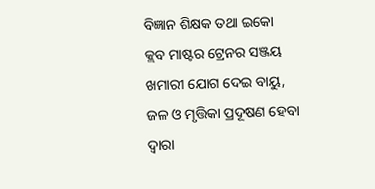ବିଜ୍ଞାନ ଶିକ୍ଷକ ତଥା ଇକୋ କ୍ଲବ ମାଷ୍ଟର ଟ୍ରେନର ସଞ୍ଜୟ ଖମାରୀ ଯୋଗ ଦେଇ ବାୟୁ, ଜଳ ଓ ମୃତ୍ତିକା ପ୍ରଦୂଷଣ ହେବା ଦ୍ୱାରା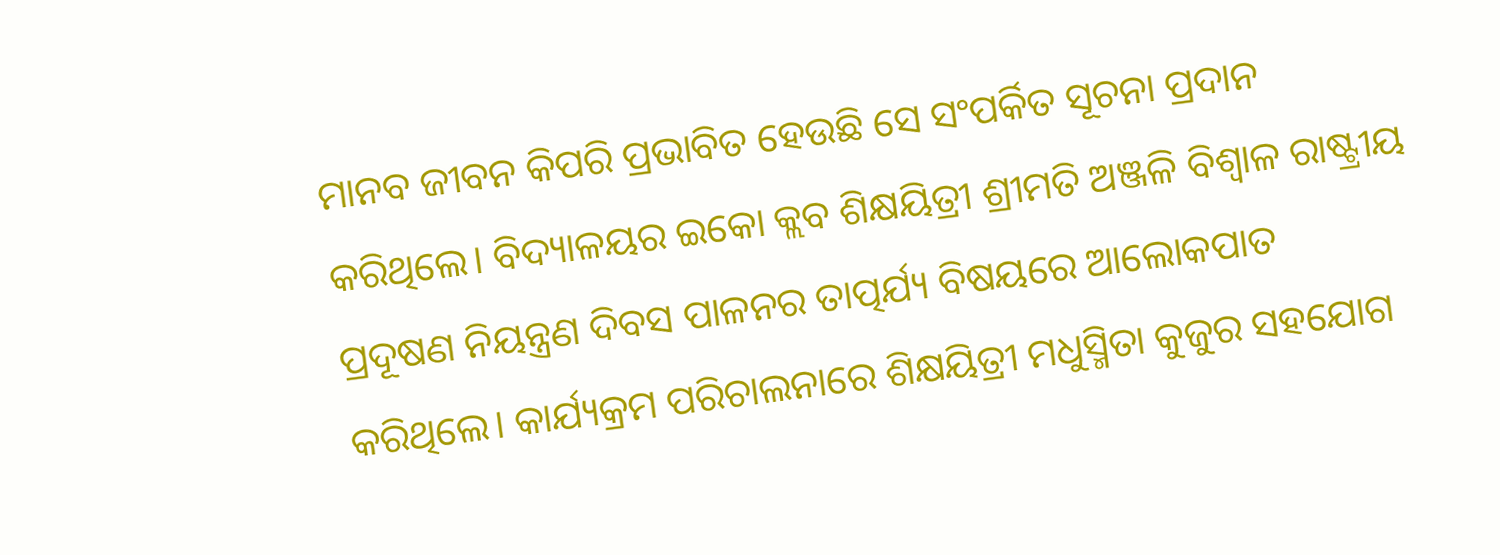ମାନବ ଜୀବନ କିପରି ପ୍ରଭାବିତ ହେଉଛି ସେ ସଂପର୍କିତ ସୂଚନା ପ୍ରଦାନ କରିଥିଲେ। ବିଦ୍ୟାଳୟର ଇକୋ କ୍ଲବ ଶିକ୍ଷୟିତ୍ରୀ ଶ୍ରୀମତି ଅଞ୍ଜଳି ବିଶ୍ବାଳ ରାଷ୍ଟ୍ରୀୟ ପ୍ରଦୂଷଣ ନିୟନ୍ତ୍ରଣ ଦିବସ ପାଳନର ତାତ୍ପର୍ଯ୍ୟ ବିଷୟରେ ଆଲୋକପାତ କରିଥିଲେ। କାର୍ଯ୍ୟକ୍ରମ ପରିଚାଲନାରେ ଶିକ୍ଷୟିତ୍ରୀ ମଧୁସ୍ମିତା କୁଜୁର ସହଯୋଗ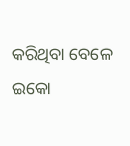କରିଥିବା ବେଳେ ଇକୋ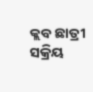କ୍ଲବ ଛାତ୍ରୀ ସକ୍ରିୟ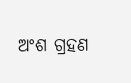ଅଂଶ ଗ୍ରହଣ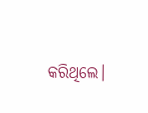କରିଥିଲେ।